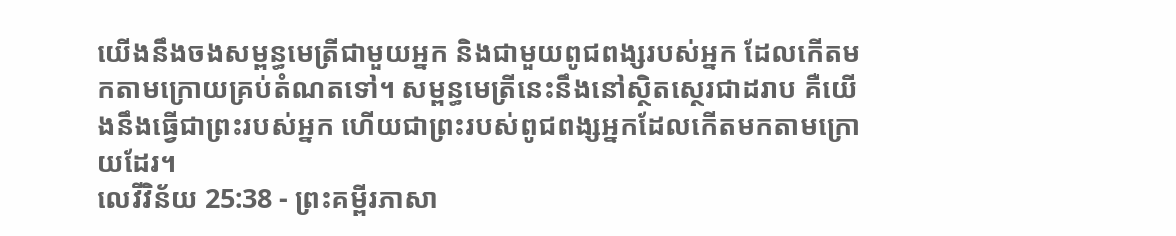យើងនឹងចងសម្ពន្ធមេត្រីជាមួយអ្នក និងជាមួយពូជពង្សរបស់អ្នក ដែលកើតមកតាមក្រោយគ្រប់តំណតទៅ។ សម្ពន្ធមេត្រីនេះនឹងនៅស្ថិតស្ថេរជាដរាប គឺយើងនឹងធ្វើជាព្រះរបស់អ្នក ហើយជាព្រះរបស់ពូជពង្សអ្នកដែលកើតមកតាមក្រោយដែរ។
លេវីវិន័យ 25:38 - ព្រះគម្ពីរភាសា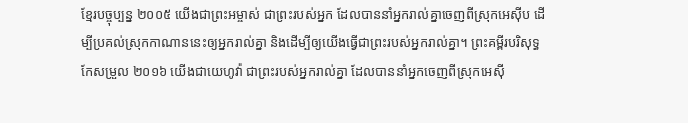ខ្មែរបច្ចុប្បន្ន ២០០៥ យើងជាព្រះអម្ចាស់ ជាព្រះរបស់អ្នក ដែលបាននាំអ្នករាល់គ្នាចេញពីស្រុកអេស៊ីប ដើម្បីប្រគល់ស្រុកកាណាននេះឲ្យអ្នករាល់គ្នា និងដើម្បីឲ្យយើងធ្វើជាព្រះរបស់អ្នករាល់គ្នា។ ព្រះគម្ពីរបរិសុទ្ធកែសម្រួល ២០១៦ យើងជាយេហូវ៉ា ជាព្រះរបស់អ្នករាល់គ្នា ដែលបាននាំអ្នកចេញពីស្រុកអេស៊ី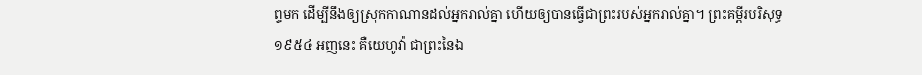ព្ទមក ដើម្បីនឹងឲ្យស្រុកកាណានដល់អ្នករាល់គ្នា ហើយឲ្យបានធ្វើជាព្រះរបស់អ្នករាល់គ្នា។ ព្រះគម្ពីរបរិសុទ្ធ ១៩៥៤ អញនេះ គឺយេហូវ៉ា ជាព្រះនៃឯ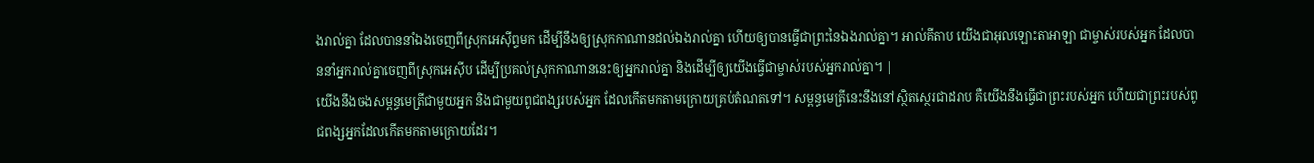ងរាល់គ្នា ដែលបាននាំឯងចេញពីស្រុកអេស៊ីព្ទមក ដើម្បីនឹងឲ្យស្រុកកាណានដល់ឯងរាល់គ្នា ហើយឲ្យបានធ្វើជាព្រះនៃឯងរាល់គ្នា។ អាល់គីតាប យើងជាអុលឡោះតាអាឡា ជាម្ចាស់របស់អ្នក ដែលបាននាំអ្នករាល់គ្នាចេញពីស្រុកអេស៊ីប ដើម្បីប្រគល់ស្រុកកាណាននេះឲ្យអ្នករាល់គ្នា និងដើម្បីឲ្យយើងធ្វើជាម្ចាស់របស់អ្នករាល់គ្នា។ |
យើងនឹងចងសម្ពន្ធមេត្រីជាមួយអ្នក និងជាមួយពូជពង្សរបស់អ្នក ដែលកើតមកតាមក្រោយគ្រប់តំណតទៅ។ សម្ពន្ធមេត្រីនេះនឹងនៅស្ថិតស្ថេរជាដរាប គឺយើងនឹងធ្វើជាព្រះរបស់អ្នក ហើយជាព្រះរបស់ពូជពង្សអ្នកដែលកើតមកតាមក្រោយដែរ។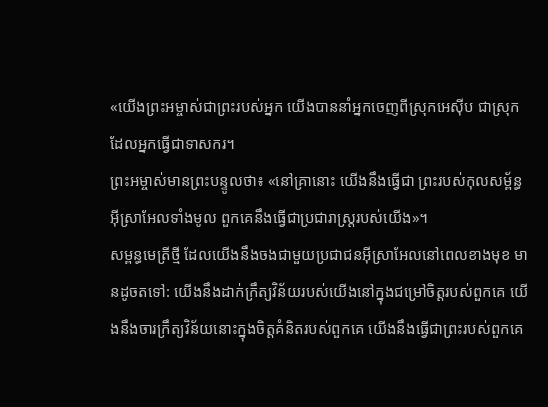«យើងព្រះអម្ចាស់ជាព្រះរបស់អ្នក យើងបាននាំអ្នកចេញពីស្រុកអេស៊ីប ជាស្រុកដែលអ្នកធ្វើជាទាសករ។
ព្រះអម្ចាស់មានព្រះបន្ទូលថា៖ «នៅគ្រានោះ យើងនឹងធ្វើជា ព្រះរបស់កុលសម្ព័ន្ធអ៊ីស្រាអែលទាំងមូល ពួកគេនឹងធ្វើជាប្រជារាស្ត្ររបស់យើង»។
សម្ពន្ធមេត្រីថ្មី ដែលយើងនឹងចងជាមួយប្រជាជនអ៊ីស្រាអែលនៅពេលខាងមុខ មានដូចតទៅ: យើងនឹងដាក់ក្រឹត្យវិន័យរបស់យើងនៅក្នុងជម្រៅចិត្តរបស់ពួកគេ យើងនឹងចារក្រឹត្យវិន័យនោះក្នុងចិត្តគំនិតរបស់ពួកគេ យើងនឹងធ្វើជាព្រះរបស់ពួកគេ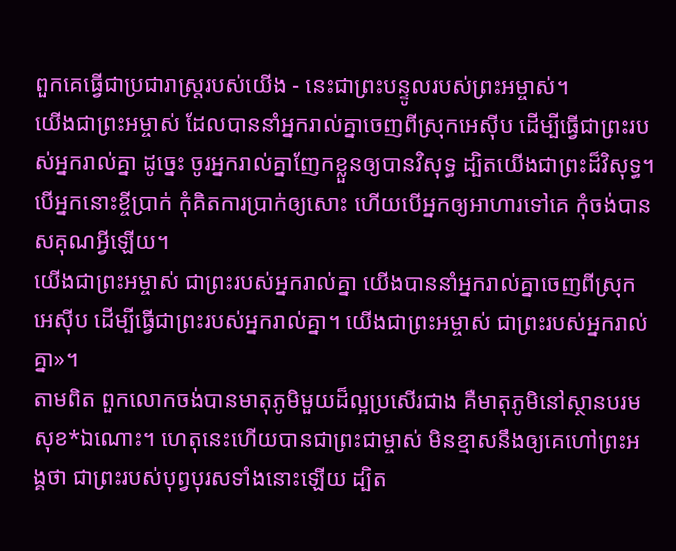ពួកគេធ្វើជាប្រជារាស្ត្ររបស់យើង - នេះជាព្រះបន្ទូលរបស់ព្រះអម្ចាស់។
យើងជាព្រះអម្ចាស់ ដែលបាននាំអ្នករាល់គ្នាចេញពីស្រុកអេស៊ីប ដើម្បីធ្វើជាព្រះរបស់អ្នករាល់គ្នា ដូច្នេះ ចូរអ្នករាល់គ្នាញែកខ្លួនឲ្យបានវិសុទ្ធ ដ្បិតយើងជាព្រះដ៏វិសុទ្ធ។
បើអ្នកនោះខ្ចីប្រាក់ កុំគិតការប្រាក់ឲ្យសោះ ហើយបើអ្នកឲ្យអាហារទៅគេ កុំចង់បានសគុណអ្វីឡើយ។
យើងជាព្រះអម្ចាស់ ជាព្រះរបស់អ្នករាល់គ្នា យើងបាននាំអ្នករាល់គ្នាចេញពីស្រុកអេស៊ីប ដើម្បីធ្វើជាព្រះរបស់អ្នករាល់គ្នា។ យើងជាព្រះអម្ចាស់ ជាព្រះរបស់អ្នករាល់គ្នា»។
តាមពិត ពួកលោកចង់បានមាតុភូមិមួយដ៏ល្អប្រសើរជាង គឺមាតុភូមិនៅស្ថានបរមសុខ*ឯណោះ។ ហេតុនេះហើយបានជាព្រះជាម្ចាស់ មិនខ្មាសនឹងឲ្យគេហៅព្រះអង្គថា ជាព្រះរបស់បុព្វបុរសទាំងនោះឡើយ ដ្បិត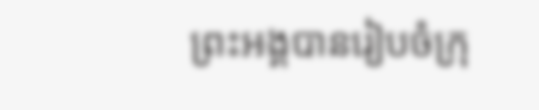ព្រះអង្គបានរៀបចំក្រុ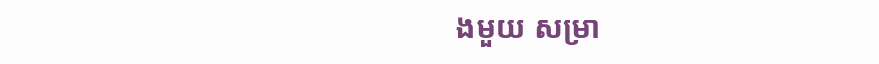ងមួយ សម្រា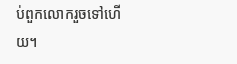ប់ពួកលោករួចទៅហើយ។